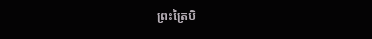ព្រះត្រៃបិ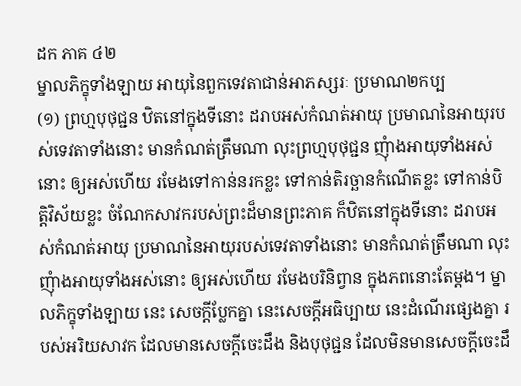ដក ភាគ ៤២
ម្នាលភិក្ខុទាំងឡាយ អាយុនៃពួកទេវតាជាន់អាភស្សរៈ ប្រមាណ២កប្ប
(១) ព្រហ្មបុថុជ្ជន ឋិតនៅក្នុងទីនោះ ដរាបអស់កំណត់អាយុ ប្រមាណនៃអាយុរបស់ទេវតាទាំងនោះ មានកំណត់ត្រឹមណា លុះព្រហ្មបុថុជ្ជន ញុំាងអាយុទាំងអស់នោះ ឲ្យអស់ហើយ រមែងទៅកាន់នរកខ្លះ ទៅកាន់តិរច្ឆានកំណើតខ្លះ ទៅកាន់បិត្តិវិស័យខ្លះ ចំណែកសាវករបស់ព្រះដ៏មានព្រះភាគ ក៏ឋិតនៅក្នុងទីនោះ ដរាបអស់កំណត់អាយុ ប្រមាណនៃអាយុរបស់ទេវតាទាំងនោះ មានកំណត់ត្រឹមណា លុះញុំាងអាយុទាំងអស់នោះ ឲ្យអស់ហើយ រមែងបរិនិព្វាន ក្នុងភពនោះតែម្តង។ ម្នាលភិក្ខុទាំងឡាយ នេះ សេចក្តីប្លែកគ្នា នេះសេចក្តីអធិប្បាយ នេះដំណើរផ្សេងគ្នា របស់អរិយសាវក ដែលមានសេចក្តីចេះដឹង និងបុថុជ្ជន ដែលមិនមានសេចក្តីចេះដឹ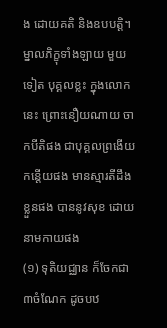ង ដោយគតិ និងឧបបត្តិ។ ម្នាលភិក្ខុទាំងឡាយ មួយទៀត បុគ្គលខ្លះ ក្នុងលោកនេះ ព្រោះនឿយណាយ ចាកបីតិផង ជាបុគ្គលព្រងើយកន្តើយផង មានស្មារតីដឹងខ្លួនផង បាននូវសុខ ដោយនាមកាយផង
(១) ទុតិយជ្ឈាន ក៏ចែកជា ៣ចំណែក ដូចបឋ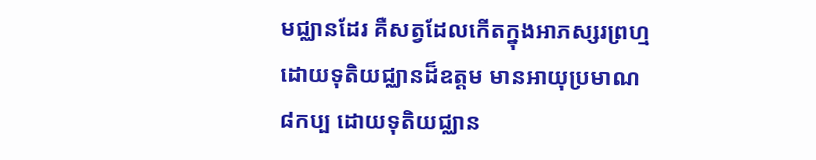មជ្ឈានដែរ គឺសត្វដែលកើតក្នុងអាភស្សរព្រហ្ម ដោយទុតិយជ្ឈានដ៏ឧត្តម មានអាយុប្រមាណ ៨កប្ប ដោយទុតិយជ្ឈាន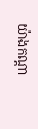យ៉ាងកណ្តា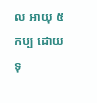ល អាយុ ៥កប្ប ដោយទុ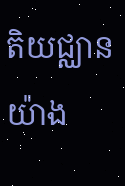តិយជ្ឈានយ៉ាង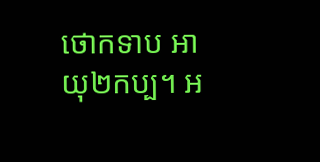ថោកទាប អាយុ២កប្ប។ អ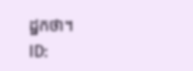ដ្ឋកថា។
ID: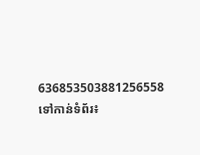636853503881256558
ទៅកាន់ទំព័រ៖